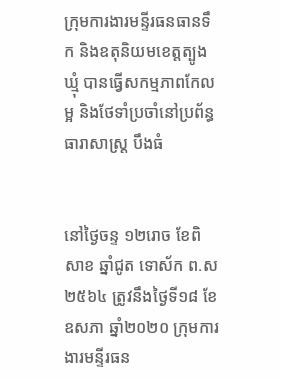ក្រុមការងារមន្ទីរធនធានទឹក និងឧតុនិយមខេត្តត្បូងឃ្មុំ បានធ្វើសកម្មភាពកែលម្អ និងថែទាំប្រចាំនៅប្រព័ន្ធធារាសាស្ត្រ បឹងធំ


នៅថ្ងៃចន្ទ ១២រោច ខែពិសាខ ឆ្នាំជូត ទោស័ក ព.ស ២៥៦៤ ត្រូវនឹងថ្ងៃទី១៨ ខែឧសភា ឆ្នាំ២០២០ ក្រុមការងារមន្ទីរធន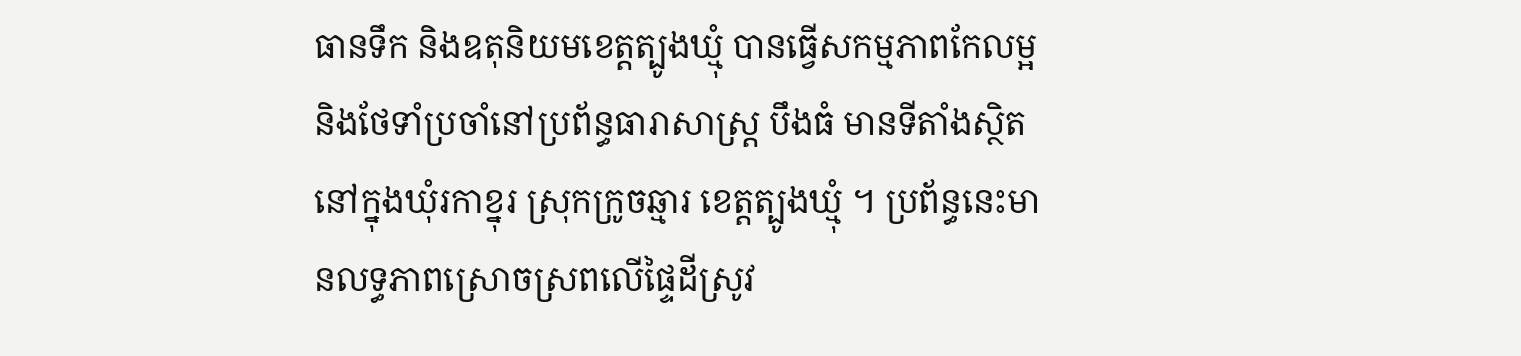ធានទឹក និងឧតុនិយមខេត្តត្បូងឃ្មុំ បានធ្វើសកម្មភាពកែលម្អ និងថែទាំប្រចាំនៅប្រព័ន្ធធារាសាស្ត្រ បឹងធំ មានទីតាំងស្ថិតនៅក្នុងឃុំរកាខ្នុរ ស្រុកក្រូចឆ្មារ ខេត្តត្បូងឃ្មុំ ។ ប្រព័ន្ធនេះមានលទ្ធភាពស្រោចស្រពលើផ្ទៃដីស្រូវ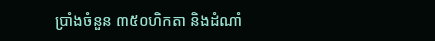ប្រាំងចំនួន ៣៥០ហិកតា និងដំណាំ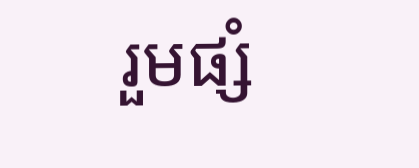រួមផ្សំ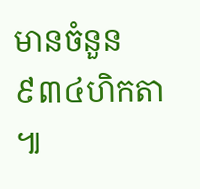មានចំនួន ៩៣៤ហិកតា ៕